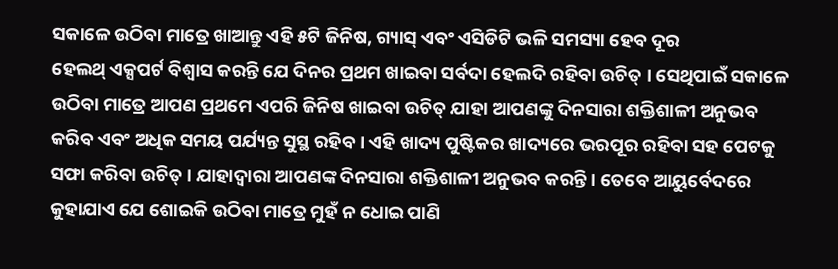ସକାଳେ ଉଠିବା ମାତ୍ରେ ଖାଆନ୍ତୁ ଏହି ୫ଟି ଜିନିଷ, ଗ୍ୟାସ୍ ଏବଂ ଏସିଡିଟି ଭଳି ସମସ୍ୟା ହେବ ଦୂର
ହେଲଥ୍ ଏକ୍ସପର୍ଟ ବିଶ୍ୱାସ କରନ୍ତି ଯେ ଦିନର ପ୍ରଥମ ଖାଇବା ସର୍ବଦା ହେଲଦି ରହିବା ଉଚିତ୍ । ସେଥିପାଇଁ ସକାଳେ ଉଠିବା ମାତ୍ରେ ଆପଣ ପ୍ରଥମେ ଏପରି ଜିନିଷ ଖାଇବା ଉଚିତ୍ ଯାହା ଆପଣଙ୍କୁ ଦିନସାରା ଶକ୍ତିଶାଳୀ ଅନୁଭବ କରିବ ଏବଂ ଅଧିକ ସମୟ ପର୍ଯ୍ୟନ୍ତ ସୁସ୍ଥ ରହିବ । ଏହି ଖାଦ୍ୟ ପୁଷ୍ଟିକର ଖାଦ୍ୟରେ ଭରପୂର ରହିବା ସହ ପେଟକୁ ସଫା କରିବା ଉଚିତ୍ । ଯାହାଦ୍ୱାରା ଆପଣଙ୍କ ଦିନସାରା ଶକ୍ତିଶାଳୀ ଅନୁଭବ କରନ୍ତି । ତେବେ ଆୟୁର୍ବେଦରେ କୁହାଯାଏ ଯେ ଶୋଇକି ଉଠିବା ମାତ୍ରେ ମୁହଁ ନ ଧୋଇ ପାଣି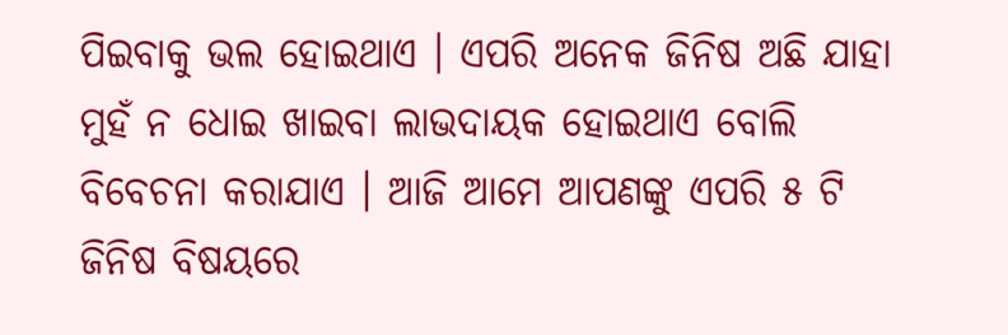ପିଇବାକୁ ଭଲ ହୋଇଥାଏ । ଏପରି ଅନେକ ଜିନିଷ ଅଛି ଯାହା ମୁହଁ ନ ଧୋଇ ଖାଇବା ଲାଭଦାୟକ ହୋଇଥାଏ ବୋଲି ବିବେଚନା କରାଯାଏ । ଆଜି ଆମେ ଆପଣଙ୍କୁ ଏପରି ୫ ଟି ଜିନିଷ ବିଷୟରେ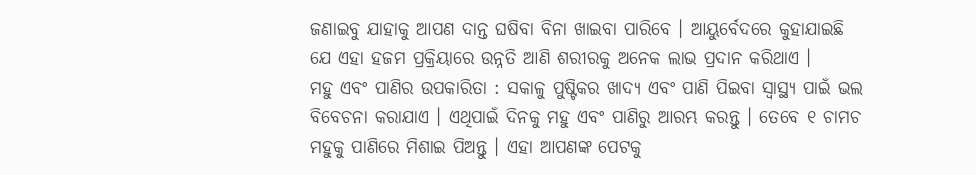ଜଣାଇବୁ ଯାହାକୁ ଆପଣ ଦାନ୍ତ ଘଷିବା ବିନା ଖାଇବା ପାରିବେ । ଆୟୁର୍ବେଦରେ କୁହାଯାଇଛି ଯେ ଏହା ହଜମ ପ୍ରକ୍ରିୟାରେ ଉନ୍ନତି ଆଣି ଶରୀରକୁ ଅନେକ ଲାଭ ପ୍ରଦାନ କରିଥାଏ ।
ମହୁ ଏବଂ ପାଣିର ଉପକାରିତା : ସକାଳୁ ପୁଷ୍ଟିକର ଖାଦ୍ୟ ଏବଂ ପାଣି ପିଇବା ସ୍ୱାସ୍ଥ୍ୟ ପାଇଁ ଭଲ ବିବେଚନା କରାଯାଏ । ଏଥିପାଇଁ ଦିନକୁ ମହୁ ଏବଂ ପାଣିରୁ ଆରମ୍ଭ କରନ୍ତୁ । ତେବେ ୧ ଚାମଚ ମହୁକୁ ପାଣିରେ ମିଶାଇ ପିଅନ୍ତୁ । ଏହା ଆପଣଙ୍କ ପେଟକୁ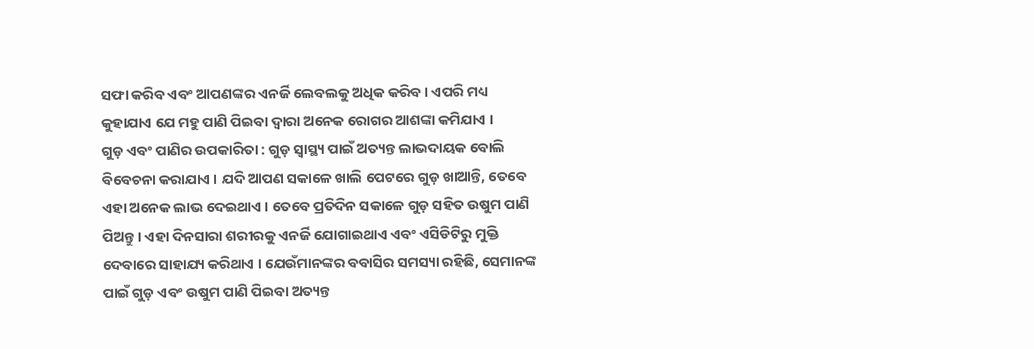ସଫା କରିବ ଏବଂ ଆପଣଙ୍କର ଏନର୍ଜି ଲେବଲକୁ ଅଧିକ କରିବ । ଏପରି ମଧ୍ୟ କୁହାଯାଏ ଯେ ମହୁ ପାଣି ପିଇବା ଦ୍ୱାରା ଅନେକ ରୋଗର ଆଶଙ୍କା କମିଯାଏ ।
ଗୁଡ଼ ଏବଂ ପାଣିର ଉପକାରିତା : ଗୁଡ଼ ସ୍ୱାସ୍ଥ୍ୟ ପାଇଁ ଅତ୍ୟନ୍ତ ଲାଭଦାୟକ ବୋଲି ବିବେଚନା କରାଯାଏ । ଯଦି ଆପଣ ସକାଳେ ଖାଲି ପେଟରେ ଗୁଡ଼ ଖାଆନ୍ତି, ତେବେ ଏହା ଅନେକ ଲାଭ ଦେଇଥାଏ । ତେବେ ପ୍ରତିଦିନ ସକାଳେ ଗୁଡ଼ ସହିତ ଉଷୁମ ପାଣି ପିଅନ୍ତୁ । ଏହା ଦିନସାରା ଶରୀରକୁ ଏନର୍ଜି ଯୋଗାଇଥାଏ ଏବଂ ଏସିଡିଟିରୁ ମୁକ୍ତି ଦେବାରେ ସାହାଯ୍ୟ କରିଥାଏ । ଯେଉଁମାନଙ୍କର ବବାସିର ସମସ୍ୟା ରହିଛି, ସେମାନଙ୍କ ପାଇଁ ଗୁଡ଼ ଏବଂ ଉଷୁମ ପାଣି ପିଇବା ଅତ୍ୟନ୍ତ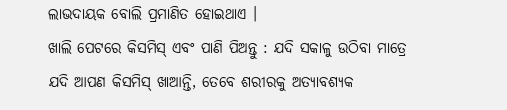ଲାଭଦାୟକ ବୋଲି ପ୍ରମାଣିତ ହୋଇଥାଏ ।
ଖାଲି ପେଟରେ କିସମିସ୍ ଏବଂ ପାଣି ପିଅନ୍ତୁ : ଯଦି ସକାଳୁ ଉଠିବା ମାତ୍ରେ ଯଦି ଆପଣ କିସମିସ୍ ଖାଆନ୍ତି, ତେବେ ଶରୀରକୁ ଅତ୍ୟାବଶ୍ୟକ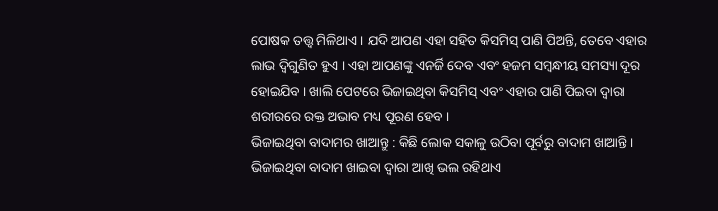ପୋଷକ ତତ୍ତ୍ୱ ମିଳିଥାଏ । ଯଦି ଆପଣ ଏହା ସହିତ କିସମିସ୍ ପାଣି ପିଅନ୍ତି, ତେବେ ଏହାର ଲାଭ ଦ୍ୱିଗୁଣିତ ହୁଏ । ଏହା ଆପଣଙ୍କୁ ଏନର୍ଜି ଦେବ ଏବଂ ହଜମ ସମ୍ବନ୍ଧୀୟ ସମସ୍ୟା ଦୂର ହୋଇଯିବ । ଖାଲି ପେଟରେ ଭିଜାଇଥିବା କିସମିସ୍ ଏବଂ ଏହାର ପାଣି ପିଇବା ଦ୍ୱାରା ଶରୀରରେ ରକ୍ତ ଅଭାବ ମଧ୍ୟ ପୂରଣ ହେବ ।
ଭିଜାଇଥିବା ବାଦାମର ଖାଆନ୍ତୁ : କିଛି ଲୋକ ସକାଳୁ ଉଠିବା ପୂର୍ବରୁ ବାଦାମ ଖାଆନ୍ତି । ଭିଜାଇଥିବା ବାଦାମ ଖାଇବା ଦ୍ୱାରା ଆଖି ଭଲ ରହିଥାଏ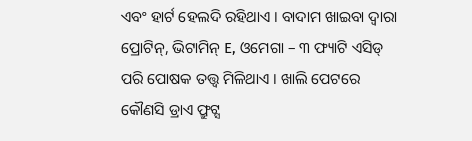ଏବଂ ହାର୍ଟ ହେଲଦି ରହିଥାଏ । ବାଦାମ ଖାଇବା ଦ୍ୱାରା ପ୍ରୋଟିନ୍, ଭିଟାମିନ୍ E, ଓମେଗା – ୩ ଫ୍ୟାଟି ଏସିଡ୍ ପରି ପୋଷକ ତତ୍ତ୍ୱ ମିଳିଥାଏ । ଖାଲି ପେଟରେ କୌଣସି ଡ୍ରାଏ ଫ୍ରୁଟ୍ସ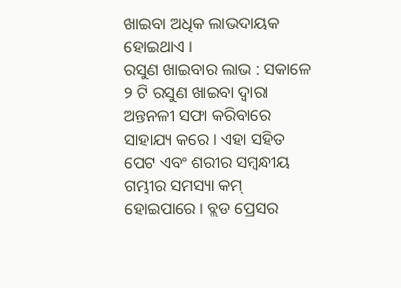ଖାଇବା ଅଧିକ ଲାଭଦାୟକ ହୋଇଥାଏ ।
ରସୁଣ ଖାଇବାର ଲାଭ : ସକାଳେ ୨ ଟି ରସୁଣ ଖାଇବା ଦ୍ୱାରା ଅନ୍ତନଳୀ ସଫା କରିବାରେ ସାହାଯ୍ୟ କରେ । ଏହା ସହିତ ପେଟ ଏବଂ ଶରୀର ସମ୍ବନ୍ଧୀୟ ଗମ୍ଭୀର ସମସ୍ୟା କମ୍ ହୋଇପାରେ । ବ୍ଲଡ ପ୍ରେସର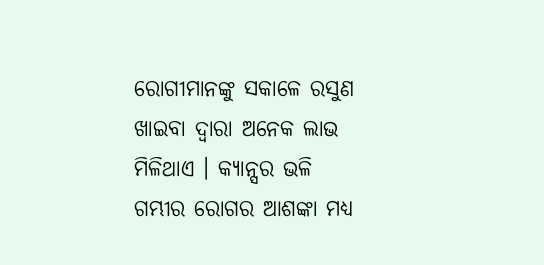ରୋଗୀମାନଙ୍କୁ ସକାଳେ ରସୁଣ ଖାଇବା ଦ୍ୱାରା ଅନେକ ଲାଭ ମିଳିଥାଏ । କ୍ୟାନ୍ସର ଭଳି ଗମ୍ଭୀର ରୋଗର ଆଶଙ୍କା ମଧ୍ୟ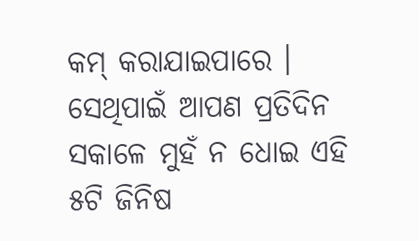କମ୍ କରାଯାଇପାରେ । ସେଥିପାଇଁ ଆପଣ ପ୍ରତିଦିନ ସକାଳେ ମୁହଁ ନ ଧୋଇ ଏହି ୫ଟି ଜିନିଷ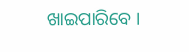ଖାଇପାରିବେ ।